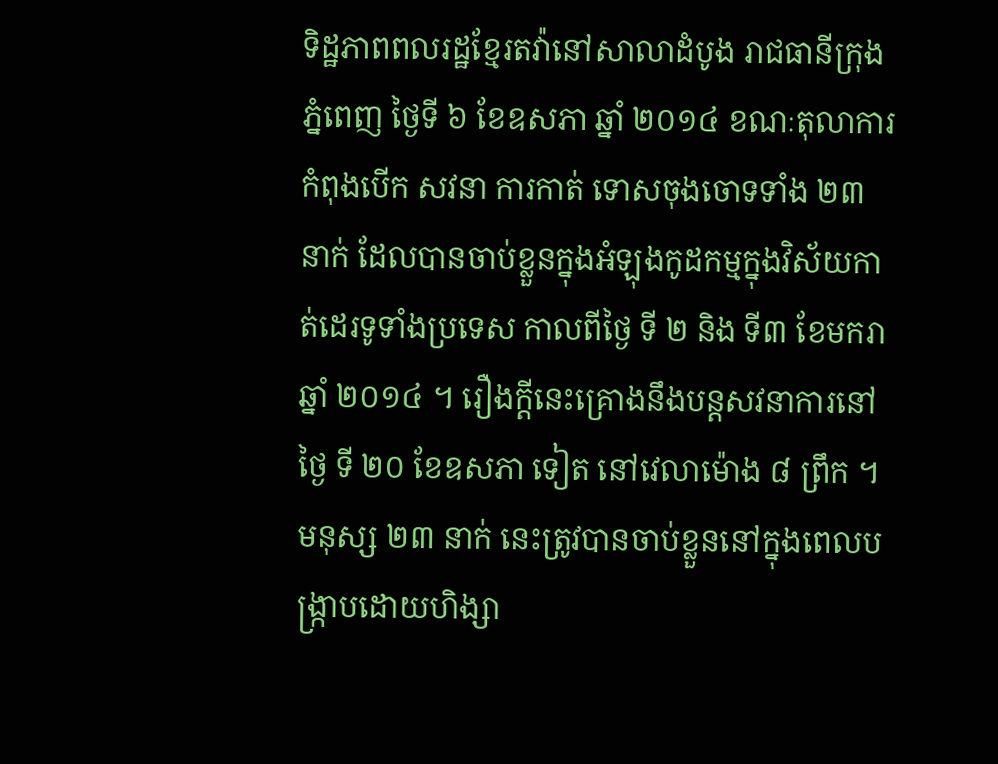ទិដ្ឋភាពពលរដ្ឋខ្មែរតវ៉ានៅសាលាដំបូង រាជធានីក្រុងភ្នំពេញ ថ្ងៃទី ៦ ខែឧសភា ឆ្នាំ ២០១៤ ខណៈតុលាការកំពុងបើក សវនា ការកាត់ ទោសចុងចោទទាំង ២៣ នាក់ ដែលបានចាប់ខ្លួនក្នុងអំឡុងកូដកម្មក្នុងវិស័យកាត់ដេរទូទាំងប្រទេស កាលពីថ្ងៃ ទី ២ និង ទី៣ ខែមករា ឆ្នាំ ២០១៤ ។ រឿងក្តីនេះគ្រោងនឹងបន្តសវនាការនៅថ្ងៃ ទី ២០ ខែឧសភា ទៀត នៅវេលាម៉ោង ៨ ព្រឹក ។
មនុស្ស ២៣ នាក់ នេះត្រូវបានចាប់ខ្លួននៅក្នុងពេលបង្ក្រាបដោយហិង្សា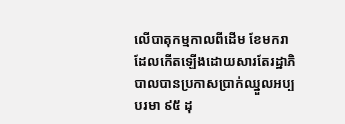លើបាតុកម្មកាលពីដើម ខែមករា ដែលកើតឡើងដោយសារតែរដ្ឋាភិបាលបានប្រកាសប្រាក់ឈ្នួលអប្បបរមា ៩៥ ដុ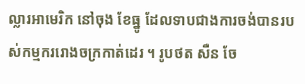ល្លារអាមេរិក នៅចុង ខែធ្នូ ដែលទាបជាងការចង់បានរបស់កម្មកររោងចក្រកាត់ដេរ ។ រូបថត សឺន ចែ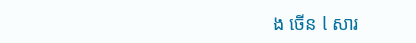ង ចើន l សារ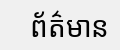ព័ត៌មាន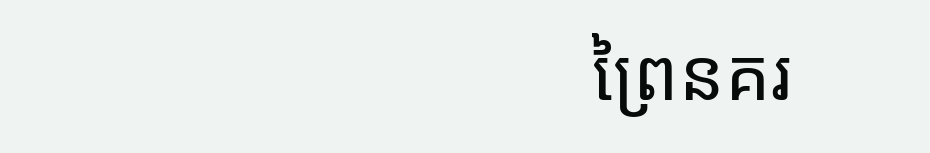ព្រៃនគរ